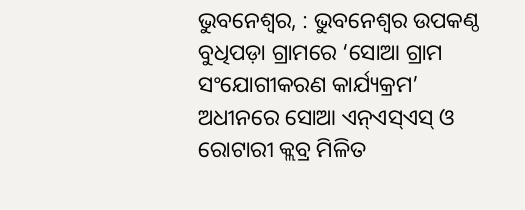ଭୁବନେଶ୍ୱର, : ଭୁବନେଶ୍ୱର ଉପକଣ୍ଠ ବୁଧିପଡ଼ା ଗ୍ରାମରେ ‘ସୋଆ ଗ୍ରାମ ସଂଯୋଗୀକରଣ କାର୍ଯ୍ୟକ୍ରମ’ ଅଧୀନରେ ସୋଆ ଏନ୍ଏସ୍ଏସ୍ ଓ ରୋଟାରୀ କ୍ଲବ୍ର ମିଳିତ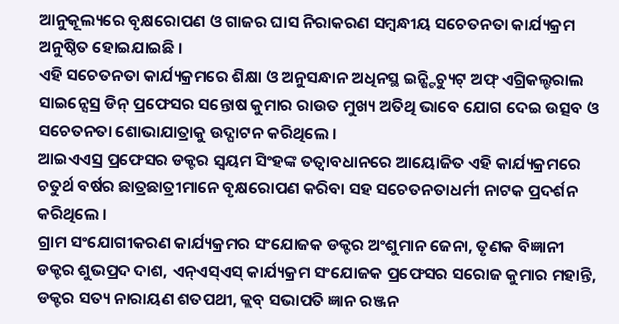ଆନୁକୂଲ୍ୟରେ ବୃକ୍ଷରୋପଣ ଓ ଗାଜର ଘାସ ନିରାକରଣ ସମ୍ବନ୍ଧୀୟ ସଚେତନତା କାର୍ଯ୍ୟକ୍ରମ ଅନୁଷ୍ଠିତ ହୋଇଯାଇଛି ।
ଏହି ସଚେତନତା କାର୍ଯ୍ୟକ୍ରମରେ ଶିକ୍ଷା ଓ ଅନୁସନ୍ଧାନ ଅଧିନସ୍ଥ ଇନ୍ଷ୍ଟିଚ୍ୟୁଟ୍ ଅଫ୍ ଏଗ୍ରିକଲ୍ଚରାଲ ସାଇନ୍ସେସ୍ର ଡିନ୍ ପ୍ରଫେସର ସନ୍ତୋଷ କୁମାର ରାଉତ ମୁଖ୍ୟ ଅତିଥି ଭାବେ ଯୋଗ ଦେଇ ଉତ୍ସବ ଓ ସଚେତନତା ଶୋଭାଯାତ୍ରାକୁ ଉଦ୍ଘାଟନ କରିଥିଲେ ।
ଆଇଏଏସ୍ର ପ୍ରଫେସର ଡକ୍ଟର ସ୍ୱୟମ ସିଂହଙ୍କ ତତ୍ୱାବଧାନରେ ଆୟୋଜିତ ଏହି କାର୍ଯ୍ୟକ୍ରମରେ ଚତୁର୍ଥ ବର୍ଷର ଛାତ୍ରଛାତ୍ରୀମାନେ ବୃକ୍ଷରୋପଣ କରିବା ସହ ସଚେତନତାଧର୍ମୀ ନାଟକ ପ୍ରଦର୍ଶନ କରିଥିଲେ ।
ଗ୍ରାମ ସଂଯୋଗୀକରଣ କାର୍ଯ୍ୟକ୍ରମର ସଂଯୋଜକ ଡକ୍ଟର ଅଂଶୁମାନ ଜେନା, ତୃଣକ ବିଜ୍ଞାନୀ ଡକ୍ଟର ଶୁଭପ୍ରଦ ଦାଶ, ଏନ୍ଏସ୍ଏସ୍ କାର୍ଯ୍ୟକ୍ରମ ସଂଯୋଜକ ପ୍ରଫେସର ସରୋଜ କୁମାର ମହାନ୍ତି, ଡକ୍ଟର ସତ୍ୟ ନାରାୟଣ ଶତପଥୀ, କ୍ଲବ୍ ସଭାପତି ଜ୍ଞାନ ରଞ୍ଜନ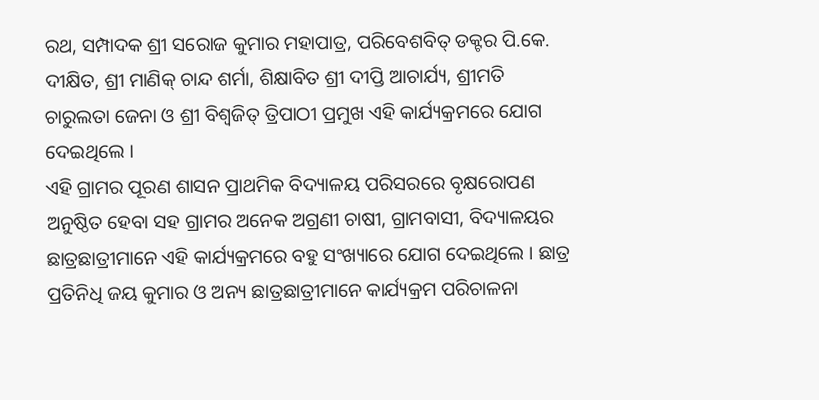ରଥ, ସମ୍ପାଦକ ଶ୍ରୀ ସରୋଜ କୁମାର ମହାପାତ୍ର, ପରିବେଶବିତ୍ ଡକ୍ଟର ପି.କେ. ଦୀକ୍ଷିତ, ଶ୍ରୀ ମାଣିକ୍ ଚାନ୍ଦ ଶର୍ମା, ଶିକ୍ଷାବିତ ଶ୍ରୀ ଦୀପ୍ତି ଆଚାର୍ଯ୍ୟ, ଶ୍ରୀମତି ଚାରୁଲତା ଜେନା ଓ ଶ୍ରୀ ବିଶ୍ୱଜିତ୍ ତ୍ରିପାଠୀ ପ୍ରମୁଖ ଏହି କାର୍ଯ୍ୟକ୍ରମରେ ଯୋଗ ଦେଇଥିଲେ ।
ଏହି ଗ୍ରାମର ପୂରଣ ଶାସନ ପ୍ରାଥମିକ ବିଦ୍ୟାଳୟ ପରିସରରେ ବୃକ୍ଷରୋପଣ ଅନୁଷ୍ଠିତ ହେବା ସହ ଗ୍ରାମର ଅନେକ ଅଗ୍ରଣୀ ଚାଷୀ, ଗ୍ରାମବାସୀ, ବିଦ୍ୟାଳୟର ଛାତ୍ରଛାତ୍ରୀମାନେ ଏହି କାର୍ଯ୍ୟକ୍ରମରେ ବହୁ ସଂଖ୍ୟାରେ ଯୋଗ ଦେଇଥିଲେ । ଛାତ୍ର ପ୍ରତିନିଧି ଜୟ କୁମାର ଓ ଅନ୍ୟ ଛାତ୍ରଛାତ୍ରୀମାନେ କାର୍ଯ୍ୟକ୍ରମ ପରିଚାଳନା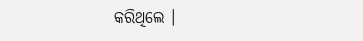କରିଥିଲେ ।